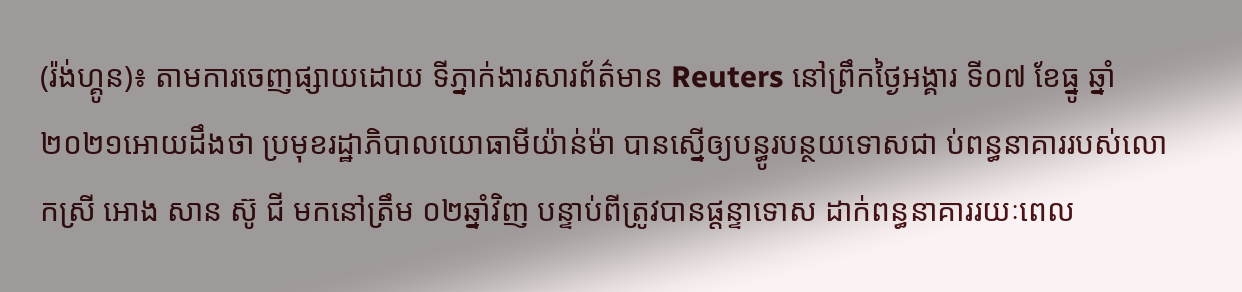(រ៉ង់ហ្គូន)៖ តាមការចេញផ្សាយដោយ ទីភ្នាក់ងារសារព័ត៌មាន Reuters នៅព្រឹកថ្ងៃអង្គារ ទី០៧ ខែធ្នូ ឆ្នាំ២០២១អោយដឹងថា ប្រមុខរដ្ឋាភិបាលយោធាមីយ៉ាន់ម៉ា បានស្នើឲ្យបន្ធូរបន្ថយទោសជា ប់ពន្ធនាគាររបស់លោកស្រី អោង សាន ស៊ូ ជី មកនៅត្រឹម ០២ឆ្នាំវិញ បន្ទាប់ពីត្រូវបានផ្តន្ទាទោស ដាក់ពន្ធនាគាររយៈពេល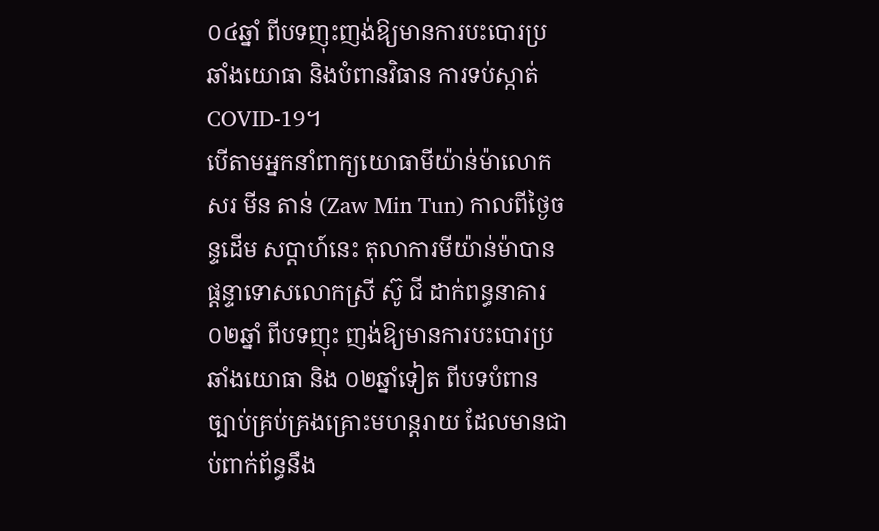០៤ឆ្នាំ ពីបទញុះញង់ឱ្យមានការបះបោរប្រឆាំងយោធា និងបំពានវិធាន ការទប់ស្កាត់ COVID-19។
បើតាមអ្នកនាំពាក្យយោធាមីយ៉ាន់ម៉ាលោក សរ មីន តាន់ (Zaw Min Tun) កាលពីថ្ងៃចន្ទដើម សប្ដាហ៍នេះ តុលាការមីយ៉ាន់ម៉ាបានផ្ដន្ទាទោសលោកស្រី ស៊ូ ជី ដាក់ពន្ធនាគារ ០២ឆ្នាំ ពីបទញុះ ញង់ឱ្យមានការបះបោរប្រឆាំងយោធា និង ០២ឆ្នាំទៀត ពីបទបំពានច្បាប់គ្រប់គ្រងគ្រោះមហន្តរាយ ដែលមានជាប់ពាក់ព័ន្ធនឹង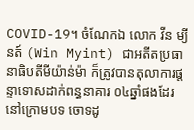COVID-19។ ចំណែកឯ លោក វីន ម្យីនត៍ (Win Myint) ជាអតីតប្រធា នាធិបតីមីយ៉ាន់ម៉ា ក៏ត្រូវបានតុលាការផ្តន្ទាទោសដាក់ពន្ធនាគារ ០៤ឆ្នាំផងដែរ នៅក្រោមបទ ចោទដូ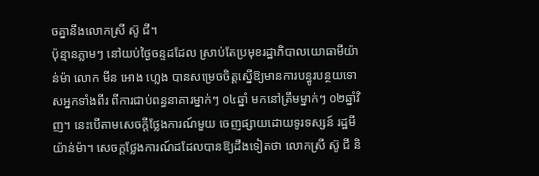ចគ្នានឹងលោកស្រី ស៊ូ ជី។
ប៉ុន្មានភ្លាមៗ នៅយប់ថ្ងៃចន្ទដដែល ស្រាប់តែប្រមុខរដ្ឋាភិបាលយោធាមីយ៉ាន់ម៉ា លោក មីន អោង ហ្លេង បានសម្រេចចិត្តស្នើឱ្យមានការបន្ធូរបន្ថយទោសអ្នកទាំងពីរ ពីការជាប់ពន្ធនាគារម្នាក់ៗ ០៤ឆ្នាំ មកនៅត្រឹមម្នាក់ៗ ០២ឆ្នាំវិញ។ នេះបើតាមសេចក្ដីថ្លែងការណ៍មួយ ចេញផ្សាយដោយទូរទស្សន៍ រដ្ឋមីយ៉ាន់ម៉ា។ សេចក្ដថ្លែងការណ៍ដដែលបានឱ្យដឹងទៀតថា លោកស្រី ស៊ូ ជី និ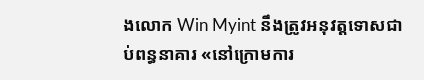ងលោក Win Myint នឹងត្រូវអនុវត្តទោសជាប់ពន្ធនាគារ «នៅក្រោមការ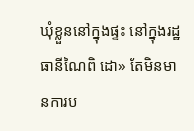ឃុំខ្លួននៅក្នុងផ្ទះ នៅក្នុងរដ្ឋធានីណៃពិ ដោ» តែមិនមានការប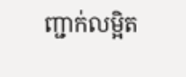ញ្ជាក់លម្អិត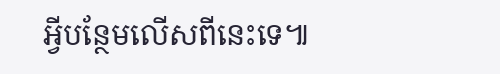អ្វីបន្ថែមលើសពីនេះទេ៕